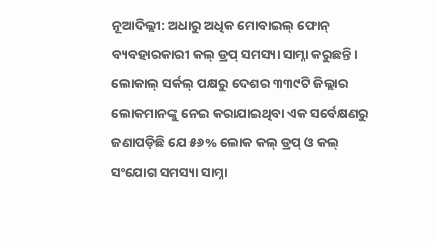ନୂଆଦିଲ୍ଲୀ: ଅଧାରୁ ଅଧିକ ମୋବାଇଲ୍ ଫୋନ୍ ବ୍ୟବହାରକାରୀ କଲ୍ ଡ୍ରପ୍ ସମସ୍ୟା ସାମ୍ନା କରୁଛନ୍ତି। ଲୋକାଲ୍ ସର୍କଲ୍ ପକ୍ଷରୁ ଦେଶର ୩୩୯ଟି ଜିଲ୍ଲାର ଲୋକମାନଙ୍କୁ ନେଇ କରାଯାଇଥିବା ଏକ ସର୍ବେକ୍ଷଣରୁ ଜଣାପଡ଼ିଛି ଯେ ୫୬% ଲୋକ କଲ୍ ଡ୍ରପ୍ ଓ କଲ୍ ସଂଯୋଗ ସମସ୍ୟା ସାମ୍ନା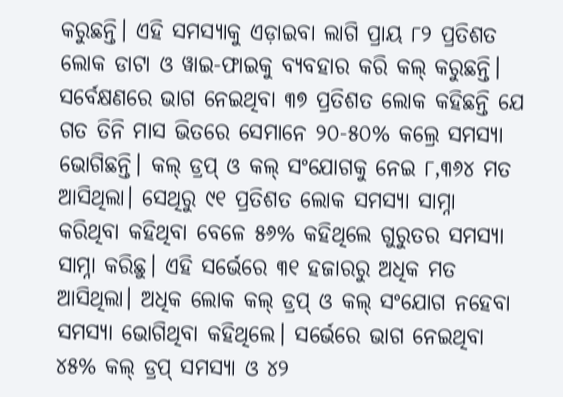କରୁଛନ୍ତି। ଏହି ସମସ୍ୟାକୁ ଏଡ଼ାଇବା ଲାଗି ପ୍ରାୟ ୮୨ ପ୍ରତିଶତ ଲୋକ ଡାଟା ଓ ୱାଇ-ଫାଇକୁ ବ୍ୟବହାର କରି କଲ୍ କରୁଛନ୍ତି।
ସର୍ବେକ୍ଷଣରେ ଭାଗ ନେଇଥିବା ୩୭ ପ୍ରତିଶତ ଲୋକ କହିଛନ୍ତି ଯେ ଗତ ତିନି ମାସ ଭିତରେ ସେମାନେ ୨୦-୫୦% କଲ୍ରେ ସମସ୍ୟା ଭୋଗିଛନ୍ତି। କଲ୍ ଡ୍ରପ୍ ଓ କଲ୍ ସଂଯୋଗକୁ ନେଇ ୮,୩୬୪ ମତ ଆସିଥିଲା। ସେଥିରୁ ୯୧ ପ୍ରତିଶତ ଲୋକ ସମସ୍ୟା ସାମ୍ନା କରିଥିବା କହିଥିବା ବେଳେ ୫୬% କହିଥିଲେ ଗୁରୁତର ସମସ୍ୟା ସାମ୍ନା କରିଛୁ। ଏହି ସର୍ଭେରେ ୩୧ ହଜାରରୁ ଅଧିକ ମତ ଆସିଥିଲା। ଅଧିକ ଲୋକ କଲ୍ ଡ୍ରପ୍ ଓ କଲ୍ ସଂଯୋଗ ନହେବା ସମସ୍ୟା ଭୋଗିଥିବା କହିଥିଲେ। ସର୍ଭେରେ ଭାଗ ନେଇଥିବା ୪୫% କଲ୍ ଡ୍ରପ୍ ସମସ୍ୟା ଓ ୪୨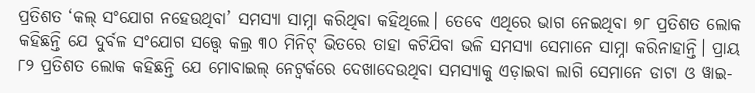ପ୍ରତିଶତ ‘କଲ୍ ସଂଯୋଗ ନହେଉଥିବା’ ସମସ୍ୟା ସାମ୍ନା କରିଥିବା କହିଥିଲେ। ତେବେ ଏଥିରେ ଭାଗ ନେଇଥିବା ୭୮ ପ୍ରତିଶତ ଲୋକ କହିଛନ୍ତି ଯେ ଦୁର୍ବଳ ସଂଯୋଗ ସତ୍ତ୍ବେ କଲ୍ର ୩୦ ମିନିଟ୍ ଭିତରେ ତାହା କଟିଯିବା ଭଳି ସମସ୍ୟା ସେମାନେ ସାମ୍ନା କରିନାହାନ୍ତି। ପ୍ରାୟ ୮୨ ପ୍ରତିଶତ ଲୋକ କହିଛନ୍ତି ଯେ ମୋବାଇଲ୍ ନେଟ୍ୱର୍କରେ ଦେଖାଦେଉଥିବା ସମସ୍ୟାକୁ ଏଡ଼ାଇବା ଲାଗି ସେମାନେ ଡାଟା ଓ ୱାଇ-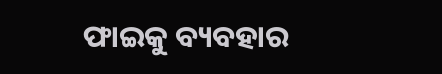ଫାଇକୁ ବ୍ୟବହାର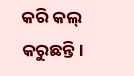କରି କଲ୍ କରୁଛନ୍ତି।